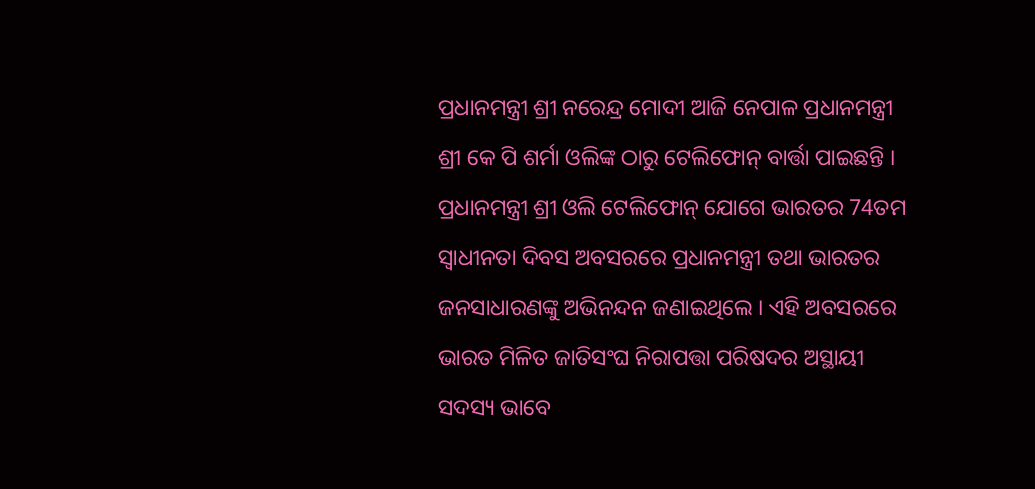ପ୍ରଧାନମନ୍ତ୍ରୀ ଶ୍ରୀ ନରେନ୍ଦ୍ର ମୋଦୀ ଆଜି ନେପାଳ ପ୍ରଧାନମନ୍ତ୍ରୀ ଶ୍ରୀ କେ ପି ଶର୍ମା ଓଲିଙ୍କ ଠାରୁ ଟେଲିଫୋନ୍ ବାର୍ତ୍ତା ପାଇଛନ୍ତି । ପ୍ରଧାନମନ୍ତ୍ରୀ ଶ୍ରୀ ଓଲି ଟେଲିଫୋନ୍ ଯୋଗେ ଭାରତର 74ତମ ସ୍ୱାଧୀନତା ଦିବସ ଅବସରରେ ପ୍ରଧାନମନ୍ତ୍ରୀ ତଥା ଭାରତର ଜନସାଧାରଣଙ୍କୁ ଅଭିନନ୍ଦନ ଜଣାଇଥିଲେ । ଏହି ଅବସରରେ ଭାରତ ମିଳିତ ଜାତିସଂଘ ନିରାପତ୍ତା ପରିଷଦର ଅସ୍ଥାୟୀ ସଦସ୍ୟ ଭାବେ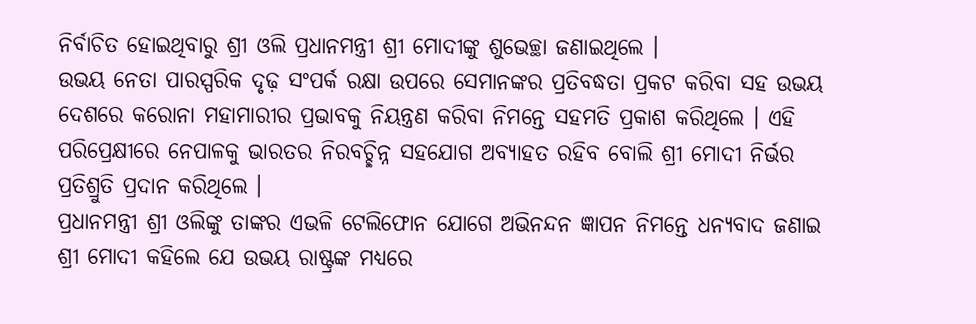ନିର୍ବାଚିତ ହୋଇଥିବାରୁ ଶ୍ରୀ ଓଲି ପ୍ରଧାନମନ୍ତ୍ରୀ ଶ୍ରୀ ମୋଦୀଙ୍କୁ ଶୁଭେଚ୍ଛା ଜଣାଇଥିଲେ ।
ଉଭୟ ନେତା ପାରସ୍ପରିକ ଦୃଢ଼ ସଂପର୍କ ରକ୍ଷା ଉପରେ ସେମାନଙ୍କର ପ୍ରତିବଦ୍ଧତା ପ୍ରକଟ କରିବା ସହ ଉଭୟ ଦେଶରେ କରୋନା ମହାମାରୀର ପ୍ରଭାବକୁ ନିୟନ୍ତ୍ରଣ କରିବା ନିମନ୍ତେ ସହମତି ପ୍ରକାଶ କରିଥିଲେ । ଏହି ପରିପ୍ରେକ୍ଷୀରେ ନେପାଳକୁ ଭାରତର ନିରବଚ୍ଛିନ୍ନ ସହଯୋଗ ଅବ୍ୟାହତ ରହିବ ବୋଲି ଶ୍ରୀ ମୋଦୀ ନିର୍ଭର ପ୍ରତିଶ୍ରୁତି ପ୍ରଦାନ କରିଥିଲେ ।
ପ୍ରଧାନମନ୍ତ୍ରୀ ଶ୍ରୀ ଓଲିଙ୍କୁ ତାଙ୍କର ଏଭଳି ଟେଲିଫୋନ ଯୋଗେ ଅଭିନନ୍ଦନ ଜ୍ଞାପନ ନିମନ୍ତେ ଧନ୍ୟବାଦ ଜଣାଇ ଶ୍ରୀ ମୋଦୀ କହିଲେ ଯେ ଉଭୟ ରାଷ୍ଟ୍ରଙ୍କ ମଧ୍ୟରେ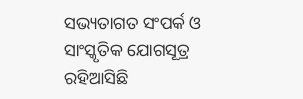ସଭ୍ୟତାଗତ ସଂପର୍କ ଓ ସାଂସ୍କୃତିକ ଯୋଗସୂତ୍ର ରହିଆସିଛି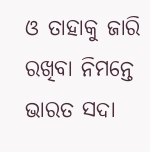ଓ ତାହାକୁ ଜାରି ରଖିବା ନିମନ୍ତେ ଭାରତ ସଦା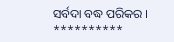ସର୍ବଦା ବଦ୍ଧ ପରିକର ।
**********